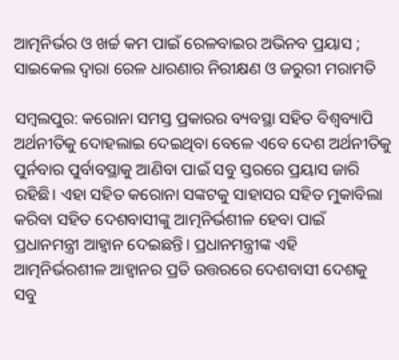ଆତ୍ମନିର୍ଭର ଓ ଖର୍ଚ୍ଚ କମ ପାଇଁ ରେଳବାଇର ଅଭିନବ ପ୍ରୟାସ ; ସାଇକେଲ ଦ୍ୱାରା ରେଳ ଧାରଣାର ନିରୀକ୍ଷଣ ଓ ଜରୁରୀ ମରାମତି

ସମ୍ବଲପୁର: କରୋନା ସମସ୍ତ ପ୍ରକାରର ବ୍ୟବସ୍ଥା ସହିତ ବିଶ୍ୱବ୍ୟାପି ଅର୍ଥନୀତିକୁ ଦୋହଲାଇ ଦେଇଥିବା ବେଳେ ଏବେ ଦେଶ ଅର୍ଥନୀତିକୁ ପୁର୍ନବାର ପୁର୍ବାବସ୍ଥାକୁ ଆଣିବା ପାଇଁ ସବୁ ସ୍ତରରେ ପ୍ରୟାସ ଜାରି ରହିଛି। ଏହା ସହିତ କରୋନା ସଙ୍କଟକୁ ସାହାସର ସହିତ ମୁକାବିଲା କରିବା ସହିତ ଦେଶବାସୀଙ୍କୁ ଆତ୍ମନିର୍ଭଶୀଳ ହେବା ପାଇଁ ପ୍ରଧାନମନ୍ତ୍ରୀ ଆହ୍ୱାନ ଦେଇଛନ୍ତି। ପ୍ରଧାନମନ୍ତ୍ରୀଙ୍କ ଏହି ଆତ୍ମନିର୍ଭରଶୀଳ ଆହ୍ୱାନର ପ୍ରତି ଉତ୍ତରରେ ଦେଶବାସୀ ଦେଶକୁ ସବୁ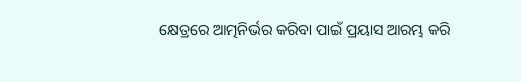କ୍ଷେତ୍ରରେ ଆତ୍ମନିର୍ଭର କରିବା ପାଇଁ ପ୍ରୟାସ ଆରମ୍ଭ କରି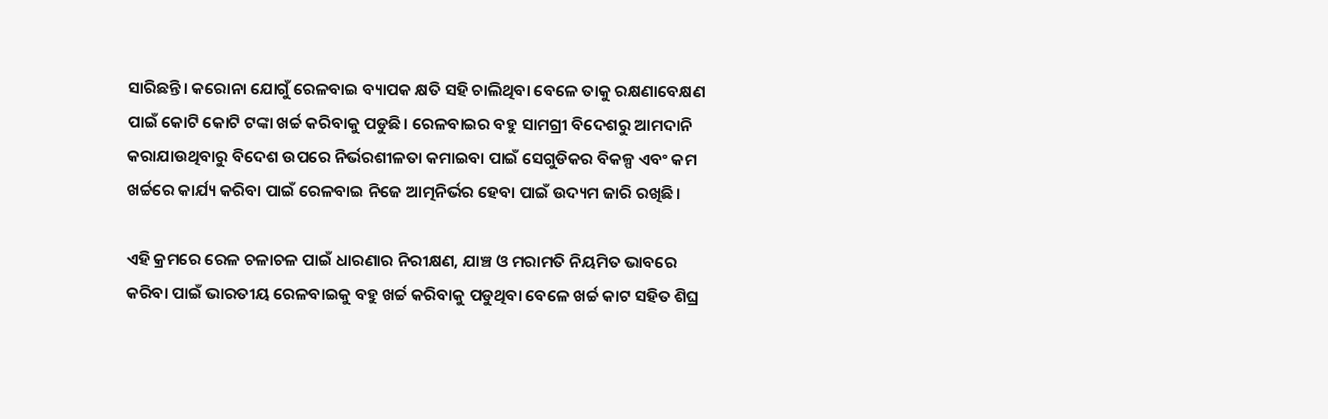ସାରିଛନ୍ତି। କରୋନା ଯୋଗୁଁ ରେଳବାଇ ବ୍ୟାପକ କ୍ଷତି ସହି ଚାଲିଥିବା ବେଳେ ତାକୁ ରକ୍ଷଣାବେକ୍ଷଣ ପାଇଁ କୋଟି କୋଟି ଟଙ୍କା ଖର୍ଚ୍ଚ କରିବାକୁ ପଡୁଛି। ରେଳବାଇର ବହୁ ସାମଗ୍ରୀ ବିଦେଶରୁ ଆମଦାନି କରାଯାଉଥିବାରୁ ବିଦେଶ ଉପରେ ନିର୍ଭରଶୀଳତା କମାଇବା ପାଇଁ ସେଗୁଡିକର ବିକଳ୍ପ ଏବଂ କମ ଖର୍ଚ୍ଚରେ କାର୍ଯ୍ୟ କରିବା ପାଇଁ ରେଳବାଇ ନିଜେ ଆତ୍ମନିର୍ଭର ହେବା ପାଇଁ ଉଦ୍ୟମ ଜାରି ରଖିଛି।

ଏହି କ୍ରମରେ ରେଳ ଚଳାଚଳ ପାଇଁ ଧାରଣାର ନିରୀକ୍ଷଣ, ଯାଞ୍ଚ ଓ ମରାମତି ନିୟମିତ ଭାବରେ କରିବା ପାଇଁ ଭାରତୀୟ ରେଳବାଇକୁ ବହୁ ଖର୍ଚ୍ଚ କରିବାକୁ ପଡୁଥିବା ବେଳେ ଖର୍ଚ୍ଚ କାଟ ସହିତ ଶିଘ୍ର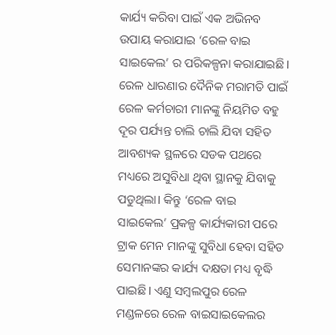କାର୍ଯ୍ୟ କରିବା ପାଇଁ ଏକ ଅଭିନବ ଉପାୟ କରାଯାଇ ‘ରେଳ ବାଇ ସାଇକେଲ’ ର ପରିକଳ୍ପନା କରାଯାଇଛି। ରେଳ ଧାରଣାର ଦୈନିକ ମରାମତି ପାଇଁ ରେଳ କର୍ମଚାରୀ ମାନଙ୍କୁ ନିୟମିତ ବହୁ ଦୂର ପର୍ଯ୍ୟନ୍ତ ଚାଲି ଚାଲି ଯିବା ସହିତ ଆବଶ୍ୟକ ସ୍ଥଳରେ ସଡକ ପଥରେ ମଧ୍ୟରେ ଅସୁବିଧା ଥିବା ସ୍ଥାନକୁ ଯିବାକୁ ପଡୁଥିଲା। କିନ୍ତୁ ‘ରେଳ ବାଇ ସାଇକେଲ’ ପ୍ରକଳ୍ପ କାର୍ଯ୍ୟକାରୀ ପରେ ଟ୍ରାକ ମେନ ମାନଙ୍କୁ ସୁବିଧା ହେବା ସହିତ ସେମାନଙ୍କର କାର୍ଯ୍ୟ ଦକ୍ଷତା ମଧ୍ୟ ବୃଦ୍ଧି ପାଇଛି। ଏଣୁ ସମ୍ବଲପୁର ରେଳ ମଣ୍ଡଳରେ ରେଳ ବାଇସାଇକେଲର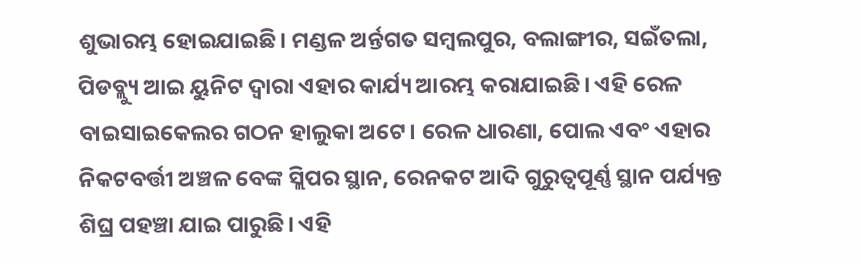ଶୁଭାରମ୍ଭ ହୋଇଯାଇଛି। ମଣ୍ଡଳ ଅର୍ନ୍ତଗତ ସମ୍ବଲପୁର, ବଲାଙ୍ଗୀର, ସଇଁତଲା, ପିଡବ୍ଲ୍ୟୁ ଆଇ ୟୁନିଟ ଦ୍ୱାରା ଏହାର କାର୍ଯ୍ୟ ଆରମ୍ଭ କରାଯାଇଛି। ଏହି ରେଳ ବାଇସାଇକେଲର ଗଠନ ହାଲୁକା ଅଟେ। ରେଳ ଧାରଣା, ପୋଲ ଏବଂ ଏହାର ନିକଟବର୍ତ୍ତୀ ଅଞ୍ଚଳ ବେଙ୍କ ସ୍ଲିପର ସ୍ଥାନ, ରେନକଟ ଆଦି ଗୁରୁତ୍ୱପୂର୍ଣ୍ଣ ସ୍ଥାନ ପର୍ଯ୍ୟନ୍ତ ଶିଘ୍ର ପହଞ୍ଚା ଯାଇ ପାରୁଛି। ଏହି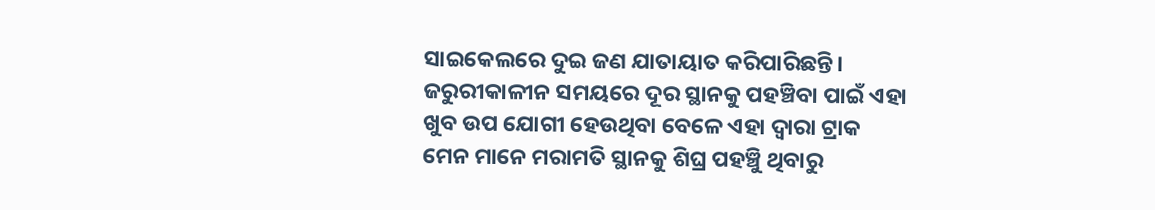ସାଇକେଲରେ ଦୁଇ ଜଣ ଯାତାୟାତ କରିପାରିଛନ୍ତି। ଜରୁରୀକାଳୀନ ସମୟରେ ଦୂର ସ୍ଥାନକୁ ପହଞ୍ଚିବା ପାଇଁ ଏହା ଖୁବ ଉପ ଯୋଗୀ ହେଉଥିବା ବେଳେ ଏହା ଦ୍ୱାରା ଟ୍ରାକ ମେନ ମାନେ ମରାମତି ସ୍ଥାନକୁ ଶିଘ୍ର ପହଞ୍ଚିୁ ଥିବାରୁ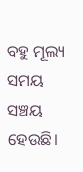ବହୁ ମୂଲ୍ୟ ସମୟ ସଞ୍ଚୟ ହେଉଛି।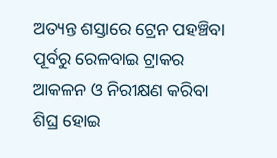ଅତ୍ୟନ୍ତ ଶସ୍ତାରେ ଟ୍ରେନ ପହଞ୍ଚିବା ପୂର୍ବରୁ ରେଳବାଇ ଟ୍ରାକର ଆକଳନ ଓ ନିରୀକ୍ଷଣ କରିବା ଶିଘ୍ର ହୋଇ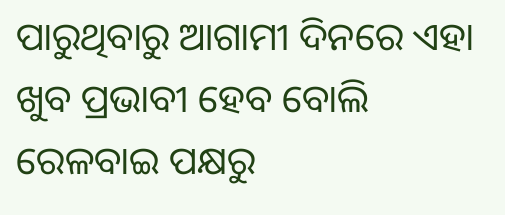ପାରୁଥିବାରୁ ଆଗାମୀ ଦିନରେ ଏହା ଖୁବ ପ୍ରଭାବୀ ହେବ ବୋଲି ରେଳବାଇ ପକ୍ଷରୁ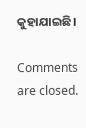କୁହାଯାଇଛି।

Comments are closed.